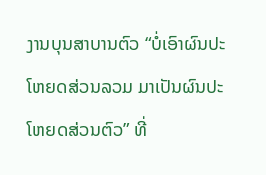ງານບຸນສາບານຕົວ “ບໍ່ເອົາຜົນປະໂຫຍດສ່ວນລວມ ມາເປັນຜົນປະໂຫຍດສ່ວນຕົວ” ທີ່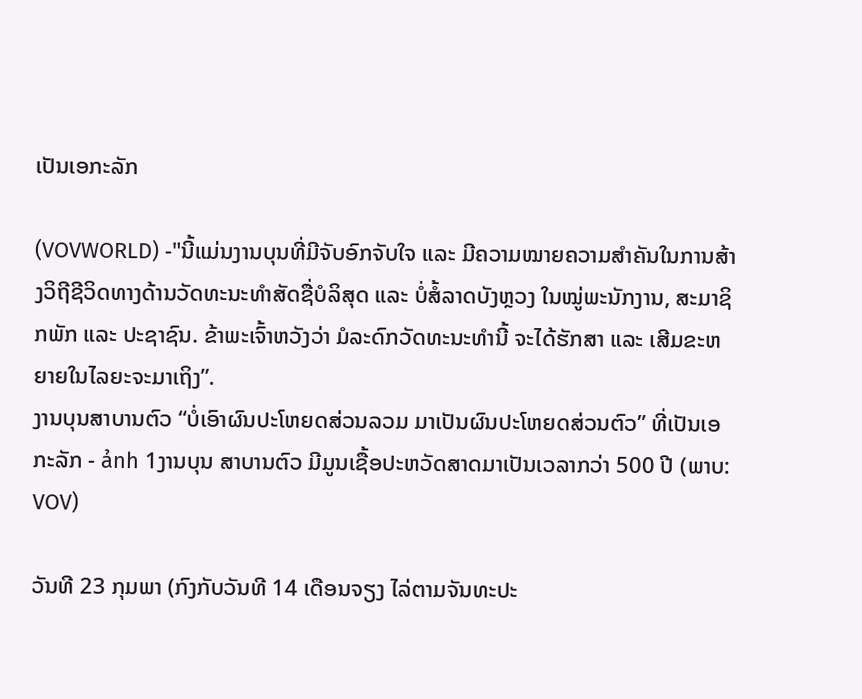ເປັນເອກະລັກ

(VOVWORLD) -"ນີ້ແມ່ນງານບຸນທີ່ມີຈັບອົກຈັບໃຈ ແລະ ມີຄວາມໝາຍຄວາມສຳຄັນໃນການສ້າງວິຖີຊີວິດທາງດ້ານວັດທະນະທຳສັດຊື່ບໍລິສຸດ ແລະ ບໍ່ສໍ້ລາດບັງຫຼວງ ໃນໝູ່ພະນັກງານ, ສະມາຊິກພັກ ແລະ ປະຊາຊົນ. ຂ້າພະເຈົ້າຫວັງວ່າ ມໍລະດົກວັດທະນະທຳນີ້ ຈະໄດ້ຮັກສາ ແລະ ເສີມຂະຫຍາຍໃນໄລຍະຈະມາເຖິງ”.
ງານບຸນສາບານຕົວ “ບໍ່ເອົາຜົນປະໂຫຍດສ່ວນລວມ ມາເປັນຜົນປະໂຫຍດສ່ວນຕົວ” ທີ່ເປັນເອກະລັກ - ảnh 1ງານບຸນ ສາບານຕົວ ມີມູນເຊື້ອປະຫວັດສາດມາເປັນເວລາກວ່າ 500 ປີ (ພາບ: VOV)

ວັນທີ 23 ກຸມພາ (ກົງກັບວັນທີ 14 ເດືອນຈຽງ ໄລ່ຕາມຈັນທະປະ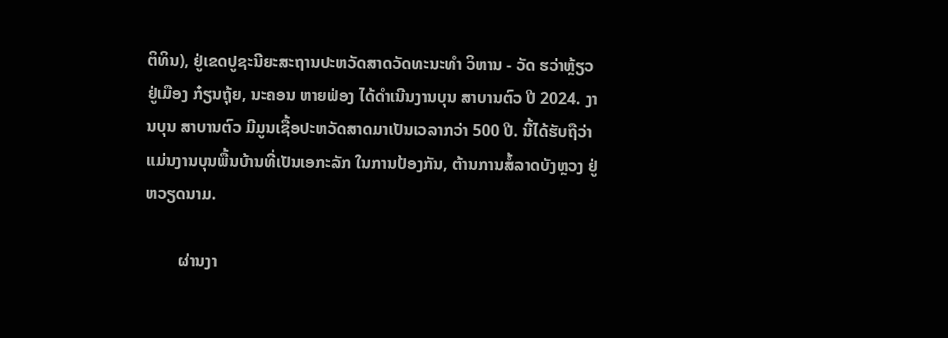ຕິທິນ), ຢູ່ເຂດປູຊະນີຍະສະຖານປະຫວັດສາດວັດທະນະທຳ ວິຫານ - ວັດ ຮວ່າຫຼ້ຽວ ຢູ່ເມືອງ ກ໋ຽນຖຸ້ຍ, ນະຄອນ ຫາຍຟ່ອງ ໄດ້ດຳເນີນງານບຸນ ສາບານຕົວ ປີ 2024. ງານບຸນ ສາບານຕົວ ມີມູນເຊື້ອປະຫວັດສາດມາເປັນເວລາກວ່າ 500 ປີ. ນີ້ໄດ້ຮັບຖືວ່າ ແມ່ນງານບຸນພື້ນບ້ານທີ່ເປັນເອກະລັກ ໃນການປ້ອງກັນ, ຕ້ານການສໍ້ລາດບັງຫຼວງ ຢູ່ ຫວຽດນາມ.

        ຜ່ານງາ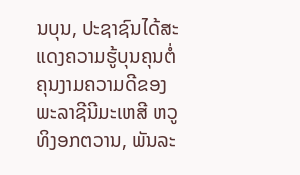ນບຸນ, ປະຊາຊົນໄດ້ສະແດງຄວາມຮູ້ບຸນຄຸນຕໍ່ຄຸນງາມຄວາມດີຂອງພະລາຊີນີມະເຫສີ ຫວູທິງອກຕວານ, ພັນລະ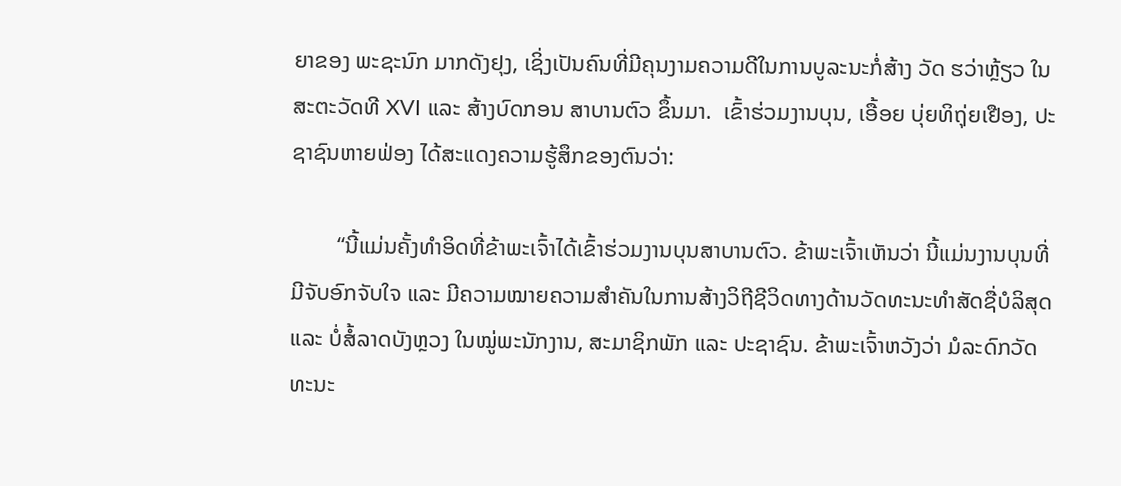ຍາຂອງ ພະຊະນົກ ມາກດັງຢຸງ, ເຊິ່ງເປັນຄົນທີ່ມີຄຸນງາມຄວາມດີໃນການບູລະນະກໍ່ສ້າງ ວັດ ຮວ່າຫຼ້ຽວ ໃນສະຕະວັດທີ XVI ແລະ ສ້າງບົດກອນ ສາບານຕົວ ຂຶ້ນມາ.  ເຂົ້າຮ່ວມງານບຸນ, ເອື້ອຍ ບຸ່ຍທິຖຸ່ຍເຢືອງ, ປະຊາຊົນຫາຍຟ່ອງ ໄດ້ສະແດງຄວາມຮູ້ສຶກຂອງຕົນວ່າ:

        “ນີ້ແມ່ນຄັ້ງທຳອິດທີ່ຂ້າພະເຈົ້າໄດ້ເຂົ້າຮ່ວມງານບຸນສາບານຕົວ. ຂ້າພະເຈົ້າເຫັນວ່າ ນີ້ແມ່ນງານບຸນທີ່ມີຈັບອົກຈັບໃຈ ແລະ ມີຄວາມໝາຍຄວາມສຳຄັນໃນການສ້າງວິຖີຊີວິດທາງດ້ານວັດທະນະທຳສັດຊື່ບໍລິສຸດ ແລະ ບໍ່ສໍ້ລາດບັງຫຼວງ ໃນໝູ່ພະນັກງານ, ສະມາຊິກພັກ ແລະ ປະຊາຊົນ. ຂ້າພະເຈົ້າຫວັງວ່າ ມໍລະດົກວັດທະນະ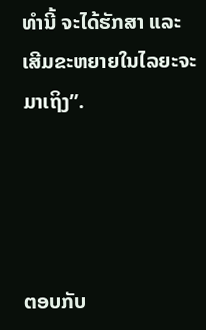ທຳນີ້ ຈະໄດ້ຮັກສາ ແລະ ເສີມຂະຫຍາຍໃນໄລຍະຈະມາເຖິງ”.




ຕອບກັບ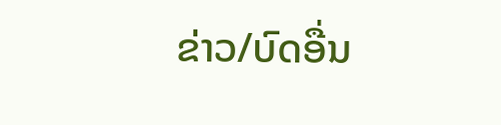ຂ່າວ/ບົດອື່ນ